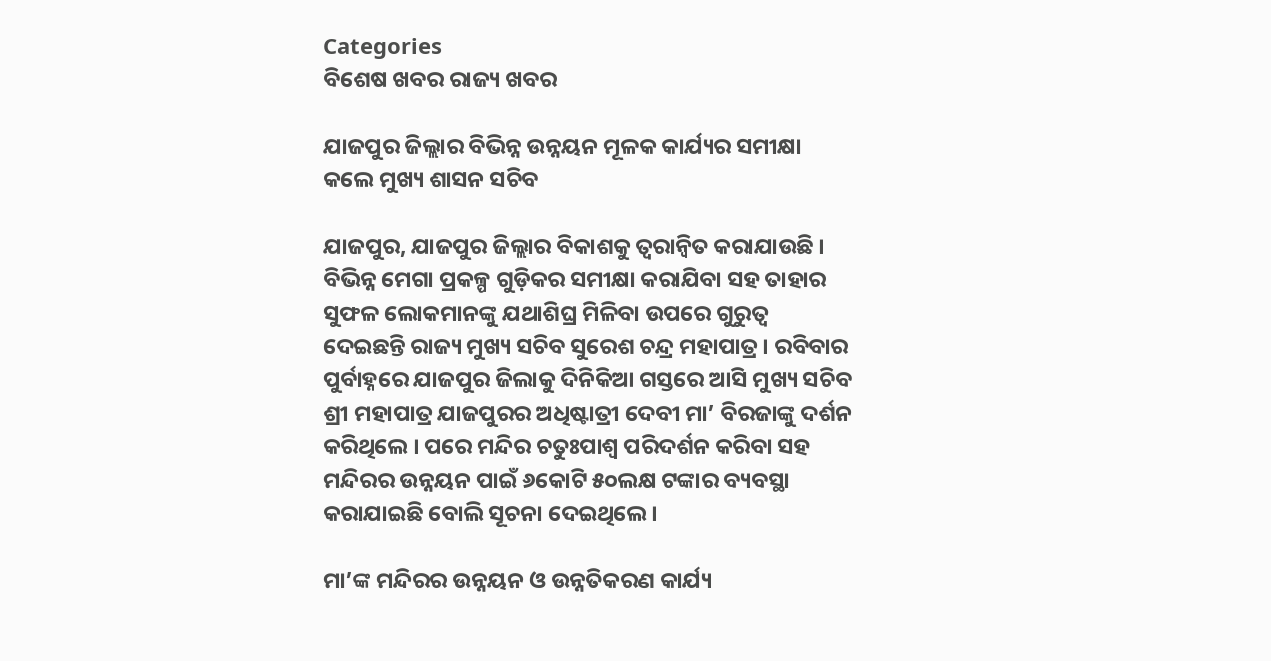Categories
ବିଶେଷ ଖବର ରାଜ୍ୟ ଖବର

ଯାଜପୁର ଜିଲ୍ଲାର ବିଭିନ୍ନ ଉନ୍ନୟନ ମୂଳକ କାର୍ଯ୍ୟର ସମୀକ୍ଷା କଲେ ମୁଖ୍ୟ ଶାସନ ସଚିବ

ଯାଜପୁର, ଯାଜପୁର ଜିଲ୍ଲାର ବିକାଶକୁ ତ୍ୱରାନ୍ୱିତ କରାଯାଉଛି । ବିଭିନ୍ନ ମେଗା ପ୍ରକଳ୍ପ ଗୁଡ଼ିକର ସମୀକ୍ଷା କରାଯିବା ସହ ତାହାର ସୁଫଳ ଲୋକମାନଙ୍କୁ ଯଥାଶିଘ୍ର ମିଳିବା ଉପରେ ଗୁରୁତ୍ୱ ଦେଇଛନ୍ତି ରାଜ୍ୟ ମୁଖ୍ୟ ସଚିବ ସୁରେଶ ଚନ୍ଦ୍ର ମହାପାତ୍ର । ରବିବାର ପୁର୍ବାହ୍ନରେ ଯାଜପୁର ଜିଲାକୁ ଦିନିକିଆ ଗସ୍ତରେ ଆସି ମୁଖ୍ୟ ସଚିବ ଶ୍ରୀ ମହାପାତ୍ର ଯାଜପୁରର ଅଧିଷ୍ଟାତ୍ରୀ ଦେବୀ ମା’ ବିରଜାଙ୍କୁ ଦର୍ଶନ କରିଥିଲେ । ପରେ ମନ୍ଦିର ଚତୁଃପାଶ୍ୱ ପରିଦର୍ଶନ କରିବା ସହ ମନ୍ଦିରର ଉନ୍ନୟନ ପାଇଁ ୬କୋଟି ୫୦ଲକ୍ଷ ଟଙ୍କାର ବ୍ୟବସ୍ଥା କରାଯାଇଛି ବୋଲି ସୂଚନା ଦେଇଥିଲେ ।

ମା’ଙ୍କ ମନ୍ଦିରର ଉନ୍ନୟନ ଓ ଉନ୍ନତିକରଣ କାର୍ଯ୍ୟ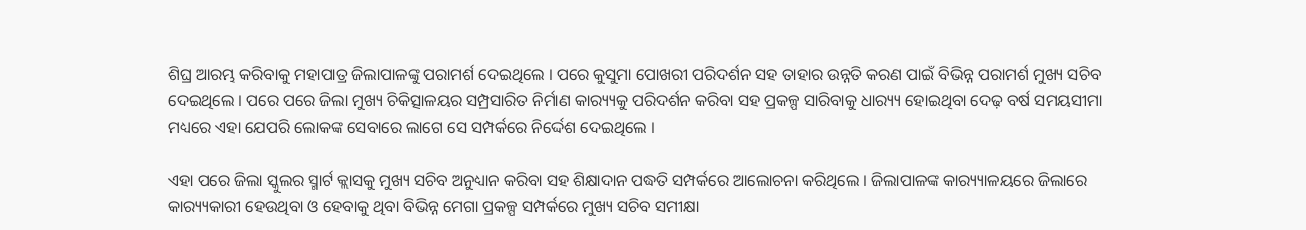ଶିଘ୍ର ଆରମ୍ଭ କରିବାକୁ ମହାପାତ୍ର ଜିଲାପାଳଙ୍କୁ ପରାମର୍ଶ ଦେଇଥିଲେ । ପରେ କୁସୁମା ପୋଖରୀ ପରିଦର୍ଶନ ସହ ତାହାର ଉନ୍ନତି କରଣ ପାଇଁ ବିଭିନ୍ନ ପରାମର୍ଶ ମୁଖ୍ୟ ସଚିବ ଦେଇଥିଲେ । ପରେ ପରେ ଜିଲା ମୁଖ୍ୟ ଚିକିତ୍ସାଳୟର ସମ୍ପ୍ରସାରିତ ନିର୍ମାଣ କାର‌୍ୟ୍ୟକୁ ପରିଦର୍ଶନ କରିବା ସହ ପ୍ରକଳ୍ପ ସାରିବାକୁ ଧାର‌୍ୟ୍ୟ ହୋଇଥିବା ଦେଢ଼ ବର୍ଷ ସମୟସୀମା ମଧ୍ୟରେ ଏହା ଯେପରି ଲୋକଙ୍କ ସେବାରେ ଲାଗେ ସେ ସମ୍ପର୍କରେ ନିର୍ଦ୍ଦେଶ ଦେଇଥିଲେ ।

ଏହା ପରେ ଜିଲା ସ୍କୁଲର ସ୍ମାର୍ଟ କ୍ଲାସକୁ ମୁଖ୍ୟ ସଚିବ ଅନୁଧ୍ୟାନ କରିବା ସହ ଶିକ୍ଷାଦାନ ପଦ୍ଧତି ସମ୍ପର୍କରେ ଆଲୋଚନା କରିଥିଲେ । ଜିଲାପାଳଙ୍କ କାର‌୍ୟ୍ୟାଳୟରେ ଜିଲାରେ କାର‌୍ୟ୍ୟକାରୀ ହେଉଥିବା ଓ ହେବାକୁ ଥିବା ବିଭିନ୍ନ ମେଗା ପ୍ରକଳ୍ପ ସମ୍ପର୍କରେ ମୁଖ୍ୟ ସଚିବ ସମୀକ୍ଷା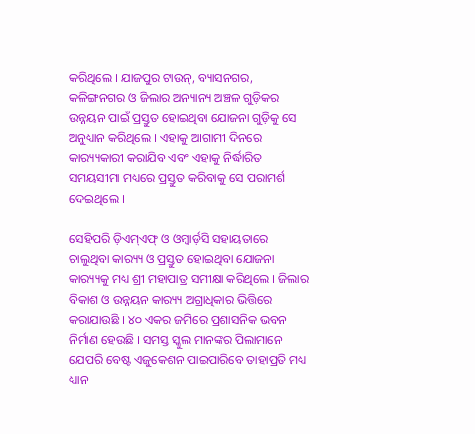କରିଥିଲେ । ଯାଜପୁର ଟାଉନ୍‌, ବ୍ୟାସନଗର, କଳିଙ୍ଗନଗର ଓ ଜିଲାର ଅନ୍ୟାନ୍ୟ ଅଞ୍ଚଳ ଗୁଡ଼ିକର ଉନ୍ନୟନ ପାଇଁ ପ୍ରସ୍ତୁତ ହୋଇଥିବା ଯୋଜନା ଗୁଡ଼ିକୁ ସେ ଅନୁଧ୍ୟାନ କରିଥିଲେ । ଏହାକୁ ଆଗାମୀ ଦିନରେ କାର‌୍ୟ୍ୟକାରୀ କରାଯିବ ଏବଂ ଏହାକୁ ନିର୍ଦ୍ଧାରିତ ସମୟସୀମା ମଧ୍ୟରେ ପ୍ରସ୍ତୁତ କରିବାକୁ ସେ ପରାମର୍ଶ ଦେଇଥିଲେ ।

ସେହିପରି ଡ଼ିଏମ୍‌ଏଫ୍ ଓ ଓମ୍ବାର୍ଡ଼ସି ସହାୟତାରେ ଚାଲୁଥିବା କାର‌୍ୟ୍ୟ ଓ ପ୍ରସ୍ତୁତ ହୋଇଥିବା ଯୋଜନା କାର‌୍ୟ୍ୟକୁ ମଧ୍ୟ ଶ୍ରୀ ମହାପାତ୍ର ସମୀକ୍ଷା କରିଥିଲେ । ଜିଲାର ବିକାଶ ଓ ଉନ୍ନୟନ କାର‌୍ୟ୍ୟ ଅଗ୍ରାଧିକାର ଭିତ୍ତିରେ କରାଯାଉଛି । ୪୦ ଏକର ଜମିରେ ପ୍ରଶାସନିକ ଭବନ ନିର୍ମାଣ ହେଉଛି । ସମସ୍ତ ସ୍କୁଲ ମାନଙ୍କର ପିଲାମାନେ ଯେପରି ବେଷ୍ଟ ଏଜୁକେଶନ ପାଇପାରିବେ ତାହାପ୍ରତି ମଧ୍ୟ ଧ୍ୟାନ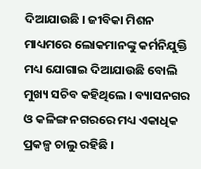ଦିଆଯାଉଛି । ଜୀବିକା ମିଶନ ମାଧ୍ୟମରେ ଲୋକମାନଙ୍କୁ କର୍ମନିଯୁକ୍ତି ମଧ୍ୟ ଯୋଗାଇ ଦିଆଯାଉଛି ବୋଲି ମୁଖ୍ୟ ସଚିବ କହିଥିଲେ । ବ୍ୟାସନଗର ଓ କଳିଙ୍ଗ ନଗରରେ ମଧ୍ୟ ଏକାଧିକ ପ୍ରକଳ୍ପ ଚାଲୁ ରହିଛି ।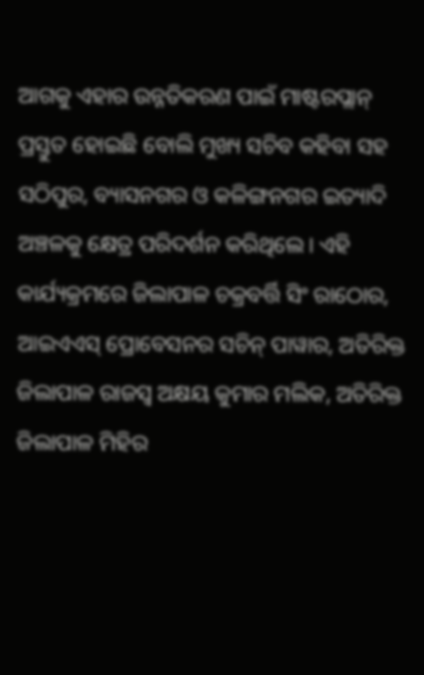ଆଗକୁ ଏହାର ଉନ୍ନତିକରଣ ପାଇଁ ମାଷ୍ଟରପ୍ଲାନ୍ ପ୍ରସ୍ତୁତ ହୋଇଛି ବୋଲି ମୁଖ୍ୟ ସଚିବ କହିବା ସହ ସଠିପୁର, ବ୍ୟାସନଗର ଓ କଳିଙ୍ଗନଗର ଇତ୍ୟାଦି ଅଞ୍ଚଳକୁ କ୍ଷେତ୍ର ପରିଦର୍ଶନ କରିଥିଲେ। ଏହି କାର୍ଯ୍ୟକ୍ରମରେ ଜିଲାପାଳ ଚକ୍ରବର୍ତ୍ତି ସିଂ ରାଠୋର, ଆଇଏଏସ୍ ପ୍ରୋବେସନର ସଚିନ୍ ପାୱାର, ଅତିରିକ୍ତ ଜିଲାପାଳ ରାଜସ୍ୱ ଅକ୍ଷୟ କୁମାର ମଲିକ, ଅତିରିକ୍ତ ଜିଲାପାଳ ମିହିର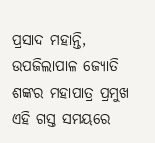ପ୍ରସାଦ ମହାନ୍ତି, ଉପଜିଲାପାଳ ଜ୍ୟୋତି ଶଙ୍କର ମହାପାତ୍ର ପ୍ରମୁଖ ଏହି ଗସ୍ତ ସମୟରେ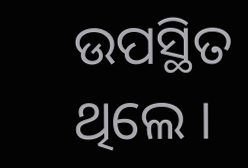ଉପସ୍ଥିତ ଥିଲେ ।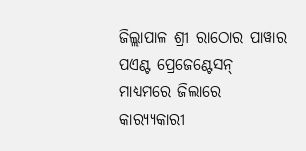ଜିଲ୍ଲାପାଳ ଶ୍ରୀ ରାଠୋର ପାୱାର ପଏଣ୍ଟ ପ୍ରେଜେଣ୍ଟେସନ୍ ମାଧ୍ୟମରେ ଜିଲାରେ କାର‌୍ୟ୍ୟକାରୀ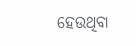ହେଉଥିବା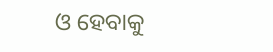ଓ ହେବାକୁ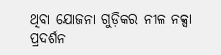ଥିବା ଯୋଜନା ଗୁଡ଼ିକର ନୀଳ ନକ୍ସା ପ୍ରଦର୍ଶନ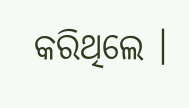କରିଥିଲେ ।